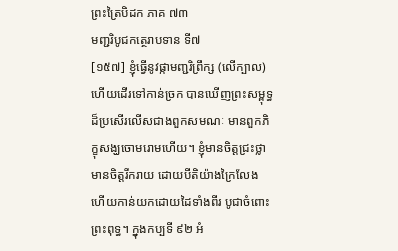ព្រះត្រៃបិដក ភាគ ៧៣
មញ្ជរិបូជកត្ថេរាបទាន ទី៧
[១៥៧] ខ្ញុំធ្វើនូវផ្កាមញ្ជរិព្រឹក្ស (លើក្បាល) ហើយដើរទៅកាន់ច្រក បានឃើញព្រះសម្ពុទ្ធដ៏ប្រសើរលើសជាងពួកសមណៈ មានពួកភិក្ខុសង្ឃចោមរោមហើយ។ ខ្ញុំមានចិត្តជ្រះថ្លា មានចិត្តរីករាយ ដោយបីតិយ៉ាងក្រៃលែង ហើយកាន់យកដោយដៃទាំងពីរ បូជាចំពោះព្រះពុទ្ធ។ ក្នុងកប្បទី ៩២ អំ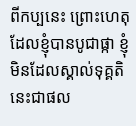ពីកប្បនេះ ព្រោះហេតុដែលខ្ញុំបានបូជាផ្កា ខ្ញុំមិនដែលស្គាល់ទុគ្គតិ នេះជាផល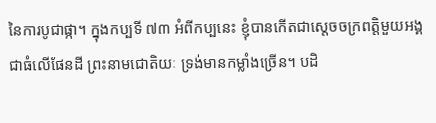នៃការបូជាផ្កា។ ក្នុងកប្បទី ៧៣ អំពីកប្បនេះ ខ្ញុំបានកើតជាស្តេចចក្រពត្តិមួយអង្គ ជាធំលើផែនដី ព្រះនាមជោតិយៈ ទ្រង់មានកម្លាំងច្រើន។ បដិ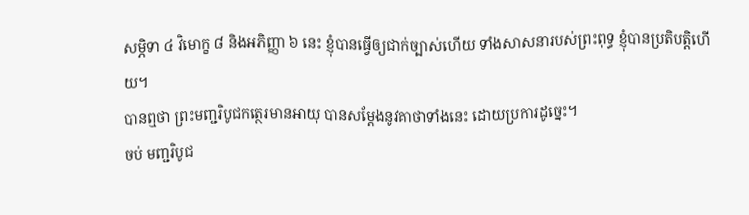សម្ភិទា ៤ វិមោក្ខ ៨ និងអភិញ្ញា ៦ នេះ ខ្ញុំបានធ្វើឲ្យជាក់ច្បាស់ហើយ ទាំងសាសនារបស់ព្រះពុទ្ធ ខ្ញុំបានប្រតិបត្តិហើយ។
បានឮថា ព្រះមញ្ជរិបូជកត្ថេរមានអាយុ បានសម្តែងនូវគាថាទាំងនេះ ដោយប្រការដូច្នេះ។
ចប់ មញ្ជរិបូជ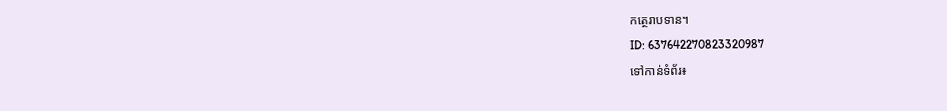កត្ថេរាបទាន។
ID: 637642270823320987
ទៅកាន់ទំព័រ៖